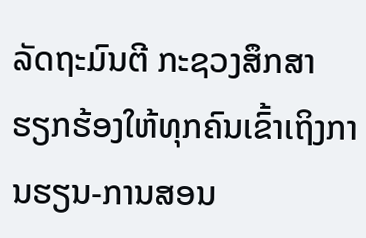ລັດຖະມົນຕີ ກະຊວງສຶກສາ ຮຽກຮ້ອງໃຫ້ທຸກຄົນເຂົ້າເຖິງການຮຽນ-ການສອນ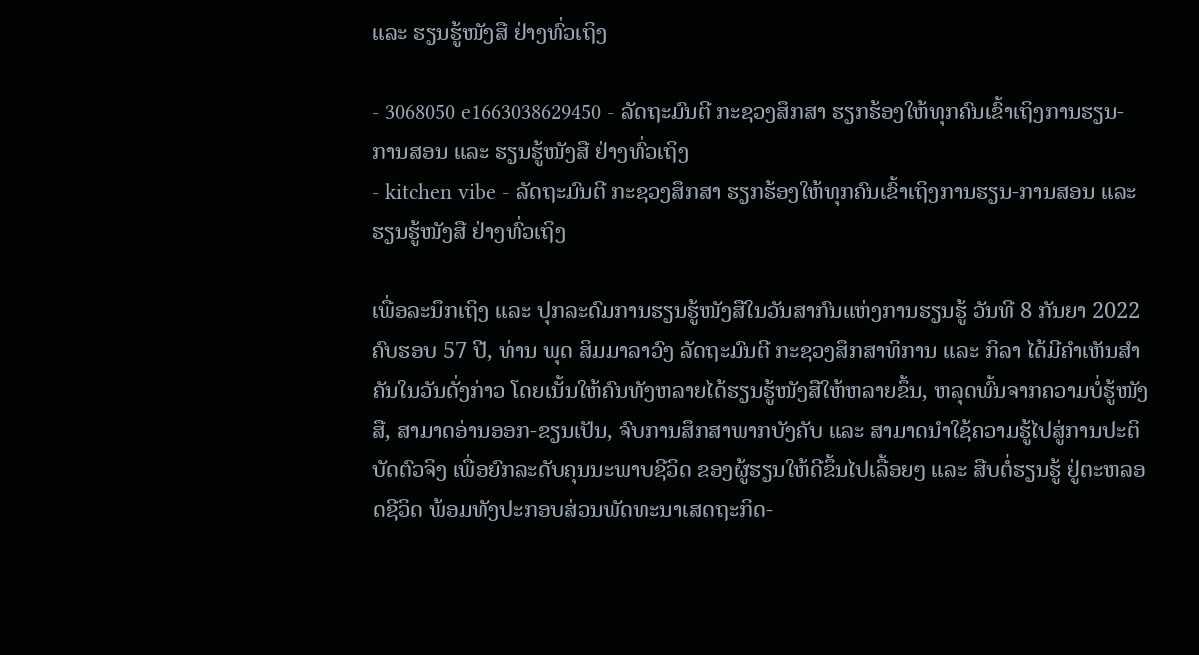ແລະ ຮຽນຮູ້ໜັງສື ຢ່າງທົ່ວເຖິງ

- 3068050 e1663038629450 - ລັດຖະມົນຕີ ກະຊວງສຶກສາ ຮຽກຮ້ອງໃຫ້ທຸກຄົນເຂົ້າເຖິງການຮຽນ-ການສອນ ແລະ ຮຽນຮູ້ໜັງສື ຢ່າງທົ່ວເຖິງ
- kitchen vibe - ລັດຖະມົນຕີ ກະຊວງສຶກສາ ຮຽກຮ້ອງໃຫ້ທຸກຄົນເຂົ້າເຖິງການຮຽນ-ການສອນ ແລະ ຮຽນຮູ້ໜັງສື ຢ່າງທົ່ວເຖິງ

ເພື່ອລະນຶກເຖິງ ແລະ ປຸກລະດົມການຮຽນຮູ້ໜັງສືໃນວັນສາກົນແຫ່ງການຮຽນຮູ້ ວັນທີ 8 ກັນຍາ 2022 ຄົບຮອບ 57 ປີ, ທ່ານ ພຸດ ສິມມາລາວົງ ລັດຖະມົນຕີ ກະຊວງສຶກສາທິການ ແລະ ກິລາ ໄດ້ມີຄຳເຫັນສໍາຄັນໃນວັນດັ່ງກ່າວ ໂດຍເນັ້ນໃຫ້ຄົນທັງຫລາຍໄດ້ຮຽນຮູ້ໜັງສືໃຫ້ຫລາຍຂຶ້ນ, ຫລຸດພົ້ນຈາກຄວາມບໍ່ຮູ້ໜັງສື, ສາມາດອ່ານອອກ-ຂຽນເປັນ, ຈົບການສຶກສາພາກບັງຄັບ ແລະ ສາມາດນໍາໃຊ້ຄວາມຮູ້ໄປສູ່ການປະຕິບັດຕົວຈິງ ເພື່ອຍົກລະດັບຄຸນນະພາບຊີວິດ ຂອງຜູ້ຮຽນໃຫ້ດີຂຶ້ນໄປເລື້ອຍໆ ແລະ ສືບຕໍ່ຮຽນຮູ້ ຢູ່ຕະຫລອດຊີວິດ ພ້ອມທັງປະກອບສ່ວນພັດທະນາເສດຖະກິດ-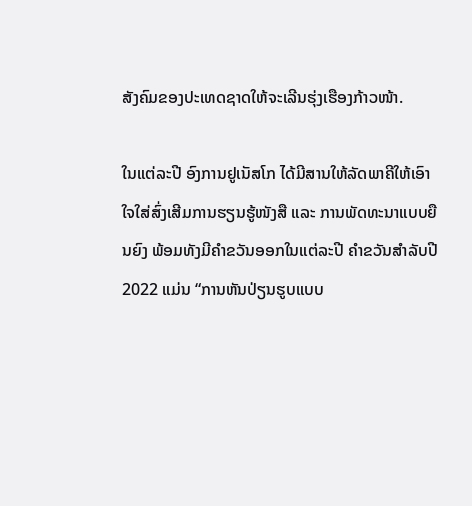ສັງຄົມຂອງປະເທດຊາດໃຫ້ຈະເລີນຮຸ່ງເຮືອງກ້າວໜ້າ.

ໃນແຕ່ລະປີ ອົງການຢູເນັສໂກ ໄດ້ມີສານໃຫ້ລັດພາຄີໃຫ້ເອົາໃຈໃສ່ສົ່ງເສີມການຮຽນຮູ້ໜັງສື ແລະ ການພັດທະນາແບບຍືນຍົງ ພ້ອມທັງມີຄໍາຂວັນອອກໃນແຕ່ລະປີ ຄຳຂວັນສໍາລັບປີ 2022 ແມ່ນ “ການຫັນປ່ຽນຮູບແບບ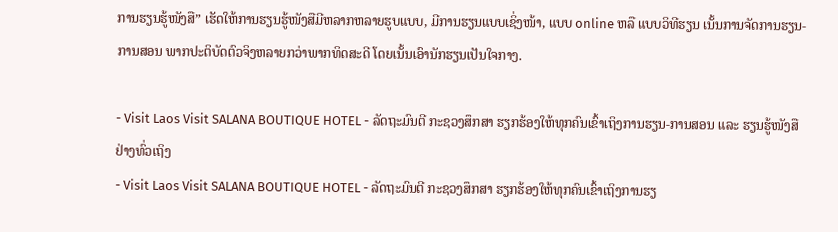ການຮຽນຮູ້ໜັງສື” ເຮັດໃຫ້ການຮຽນຮູ້ໜັງສືມີຫລາກຫລາຍຮູບແບບ, ມີການຮຽນແບບເຊິ່ງໜ້າ, ແບບ online ຫລື ແບບວິທີຮຽນ ເນັ້ນການຈັດການຮຽນ-ການສອນ ພາກປະຕິບັດຕົວຈິງຫລາຍກວ່າພາກທິດສະດີ ໂດຍເນັ້ນເອົານັກຮຽນເປັນໃຈກາງ.

- Visit Laos Visit SALANA BOUTIQUE HOTEL - ລັດຖະມົນຕີ ກະຊວງສຶກສາ ຮຽກຮ້ອງໃຫ້ທຸກຄົນເຂົ້າເຖິງການຮຽນ-ການສອນ ແລະ ຮຽນຮູ້ໜັງສື ຢ່າງທົ່ວເຖິງ
- Visit Laos Visit SALANA BOUTIQUE HOTEL - ລັດຖະມົນຕີ ກະຊວງສຶກສາ ຮຽກຮ້ອງໃຫ້ທຸກຄົນເຂົ້າເຖິງການຮຽ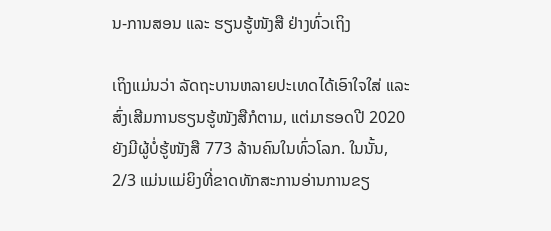ນ-ການສອນ ແລະ ຮຽນຮູ້ໜັງສື ຢ່າງທົ່ວເຖິງ

ເຖິງແມ່ນວ່າ ລັດຖະບານຫລາຍປະເທດໄດ້ເອົາໃຈໃສ່ ແລະ ສົ່ງເສີມການຮຽນຮູ້ໜັງສືກໍຕາມ, ແຕ່ມາຮອດປີ 2020 ຍັງມີຜູ້ບໍ່ຮູ້ໜັງສື 773 ລ້ານຄົນໃນທົ່ວໂລກ. ໃນນັ້ນ, 2/3 ແມ່ນແມ່ຍິງທີ່ຂາດທັກສະການອ່ານການຂຽ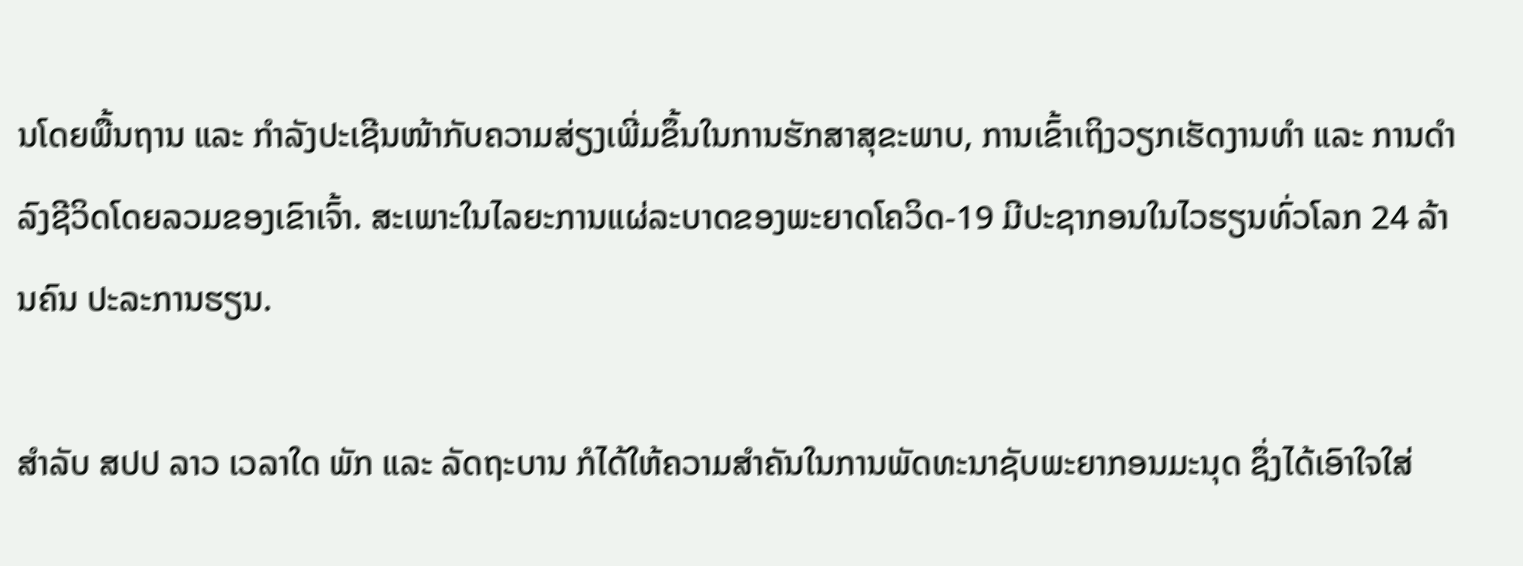ນໂດຍພື້ນຖານ ແລະ ກຳລັງປະເຊີນໜ້າກັບຄວາມສ່ຽງເພີ່ມຂຶ້ນໃນການຮັກສາສຸຂະພາບ, ການເຂົ້າເຖິງວຽກເຮັດງານທຳ ແລະ ການດໍາລົງຊີວິດໂດຍລວມຂອງເຂົາເຈົ້າ. ສະເພາະໃນໄລຍະການແຜ່ລະບາດຂອງພະຍາດໂຄວິດ-19 ມີປະຊາກອນໃນໄວຮຽນທົ່ວໂລກ 24 ລ້ານຄົນ ປະລະການຮຽນ.

ສຳລັບ ສປປ ລາວ ເວລາໃດ ພັກ ແລະ ລັດຖະບານ ກໍໄດ້ໃຫ້ຄວາມສໍາຄັນໃນການພັດທະນາຊັບພະຍາກອນມະນຸດ ຊຶ່ງໄດ້ເອົາໃຈໃສ່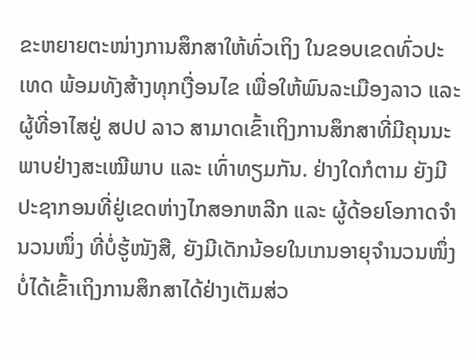ຂະຫຍາຍຕະໜ່າງການສຶກສາໃຫ້ທົ່ວເຖິງ ໃນຂອບເຂດທົ່ວປະເທດ ພ້ອມທັງສ້າງທຸກເງື່ອນໄຂ ເພື່ອໃຫ້ພົນລະເມືອງລາວ ແລະ ຜູ້ທີ່ອາໄສຢູ່ ສປປ ລາວ ສາມາດເຂົ້າເຖິງການສຶກສາທີ່ມີຄຸນນະພາບຢ່າງສະເໝີພາບ ແລະ ເທົ່າທຽມກັນ. ຢ່າງໃດກໍຕາມ ຍັງມີປະຊາກອນທີ່ຢູ່ເຂດຫ່າງໄກສອກຫລີກ ແລະ ຜູ້ດ້ອຍໂອກາດຈຳນວນໜຶ່ງ ທີ່ບໍ່ຮູ້ໜັງສື, ຍັງມີເດັກນ້ອຍໃນເກນອາຍຸຈຳນວນໜຶ່ງ ບໍ່ໄດ້ເຂົ້າເຖິງການສຶກສາໄດ້ຢ່າງເຕັມສ່ວ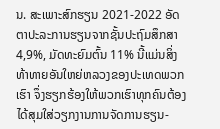ນ. ສະເພາະສົກຮຽນ 2021-2022 ອັດຕາປະລະການຮຽນຈາກຊັ້ນປະຖົມສຶກສາ 4,9%, ມັດທະຍົມຕົ້ນ 11% ນີ້ແມ່ນສິ່ງທ້າທາຍອັນໃຫຍ່ຫລວງຂອງປະເທດພວກເຮົາ ຈຶ່ງຮຽກຮ້ອງໃຫ້ພວກເຮົາທຸກຄົນຕ້ອງໄດ້ສຸມໃສ່ວຽກງານການຈັດການຮຽນ-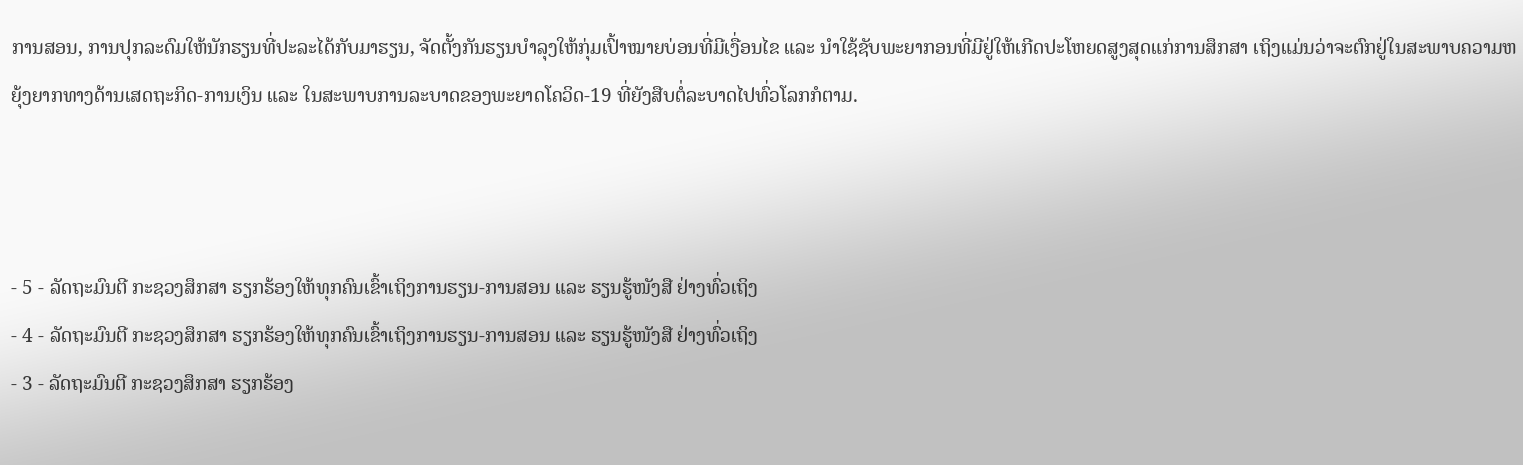ການສອນ, ການປຸກລະດົມໃຫ້ນັກຮຽນທີ່ປະລະໄດ້ກັບມາຮຽນ, ຈັດຕັ້ງກັນຮຽນບຳລຸງໃຫ້ກຸ່ມເປົ້າໝາຍບ່ອນທີ່ມີເງື່ອນໄຂ ແລະ ນໍາໃຊ້ຊັບພະຍາກອນທີ່ມີຢູ່ໃຫ້ເກີດປະໂຫຍດສູງສຸດແກ່ການສຶກສາ ເຖິງແມ່ນວ່າຈະຕົກຢູ່ໃນສະພາບຄວາມຫຍຸ້ງຍາກທາງດ້ານເສດຖະກິດ-ການເງິນ ແລະ ໃນສະພາບການລະບາດຂອງພະຍາດໂຄວິດ-19 ທີ່ຍັງສືບຕໍ່ລະບາດໄປທົ່ວໂລກກໍຕາມ.



- 5 - ລັດຖະມົນຕີ ກະຊວງສຶກສາ ຮຽກຮ້ອງໃຫ້ທຸກຄົນເຂົ້າເຖິງການຮຽນ-ການສອນ ແລະ ຮຽນຮູ້ໜັງສື ຢ່າງທົ່ວເຖິງ
- 4 - ລັດຖະມົນຕີ ກະຊວງສຶກສາ ຮຽກຮ້ອງໃຫ້ທຸກຄົນເຂົ້າເຖິງການຮຽນ-ການສອນ ແລະ ຮຽນຮູ້ໜັງສື ຢ່າງທົ່ວເຖິງ
- 3 - ລັດຖະມົນຕີ ກະຊວງສຶກສາ ຮຽກຮ້ອງ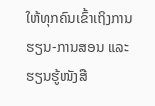ໃຫ້ທຸກຄົນເຂົ້າເຖິງການຮຽນ-ການສອນ ແລະ ຮຽນຮູ້ໜັງສື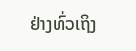ຢ່າງທົ່ວເຖິງ